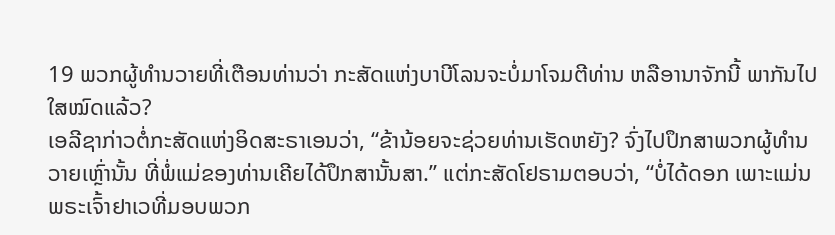19 ພວກຜູ້ທຳນວາຍທີ່ເຕືອນທ່ານວ່າ ກະສັດແຫ່ງບາບີໂລນຈະບໍ່ມາໂຈມຕີທ່ານ ຫລືອານາຈັກນີ້ ພາກັນໄປໃສໝົດແລ້ວ?
ເອລີຊາກ່າວຕໍ່ກະສັດແຫ່ງອິດສະຣາເອນວ່າ, “ຂ້ານ້ອຍຈະຊ່ວຍທ່ານເຮັດຫຍັງ? ຈົ່ງໄປປຶກສາພວກຜູ້ທຳນວາຍເຫຼົ່ານັ້ນ ທີ່ພໍ່ແມ່ຂອງທ່ານເຄີຍໄດ້ປຶກສານັ້ນສາ.” ແຕ່ກະສັດໂຢຣາມຕອບວ່າ, “ບໍ່ໄດ້ດອກ ເພາະແມ່ນພຣະເຈົ້າຢາເວທີ່ມອບພວກ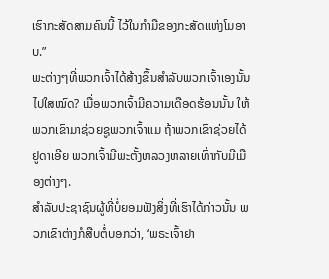ເຮົາກະສັດສາມຄົນນີ້ ໄວ້ໃນກຳມືຂອງກະສັດແຫ່ງໂມອາບ.”
ພະຕ່າງໆທີ່ພວກເຈົ້າໄດ້ສ້າງຂຶ້ນສຳລັບພວກເຈົ້າເອງນັ້ນໄປໃສໝົດ? ເມື່ອພວກເຈົ້າມີຄວາມເດືອດຮ້ອນນັ້ນ ໃຫ້ພວກເຂົາມາຊ່ວຍຊູພວກເຈົ້າແມ ຖ້າພວກເຂົາຊ່ວຍໄດ້ ຢູດາເອີຍ ພວກເຈົ້າມີພະຕັ້ງຫລວງຫລາຍເທົ່າກັບມີເມືອງຕ່າງໆ.
ສຳລັບປະຊາຊົນຜູ້ທີ່ບໍ່ຍອມຟັງສິ່ງທີ່ເຮົາໄດ້ກ່າວນັ້ນ ພວກເຂົາຕ່າງກໍສືບຕໍ່ບອກວ່າ, ‘ພຣະເຈົ້າຢາ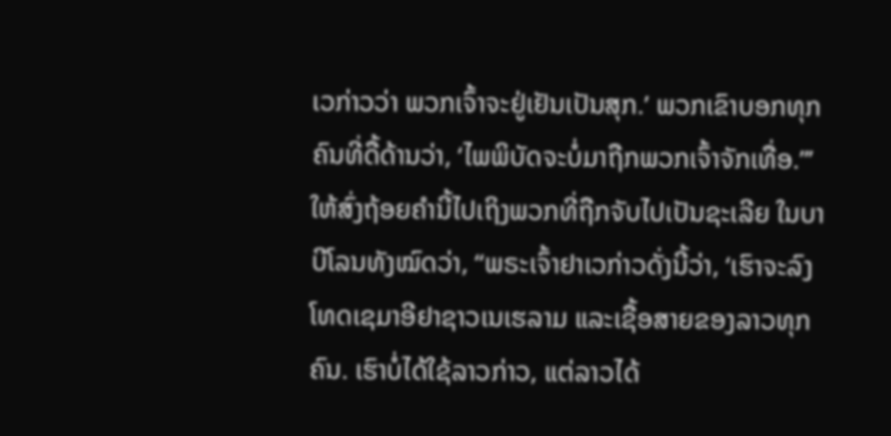ເວກ່າວວ່າ ພວກເຈົ້າຈະຢູ່ເຢັນເປັນສຸກ.’ ພວກເຂົາບອກທຸກຄົນທີ່ດື້ດ້ານວ່າ, ‘ໄພພິບັດຈະບໍ່ມາຖືກພວກເຈົ້າຈັກເທື່ອ.”’
ໃຫ້ສົ່ງຖ້ອຍຄຳນີ້ໄປເຖິງພວກທີ່ຖືກຈັບໄປເປັນຊະເລີຍ ໃນບາບີໂລນທັງໝົດວ່າ, “ພຣະເຈົ້າຢາເວກ່າວດັ່ງນີ້ວ່າ, ‘ເຮົາຈະລົງໂທດເຊມາອີຢາຊາວເນເຮລາມ ແລະເຊື້ອສາຍຂອງລາວທຸກຄົນ. ເຮົາບໍ່ໄດ້ໃຊ້ລາວກ່າວ, ແຕ່ລາວໄດ້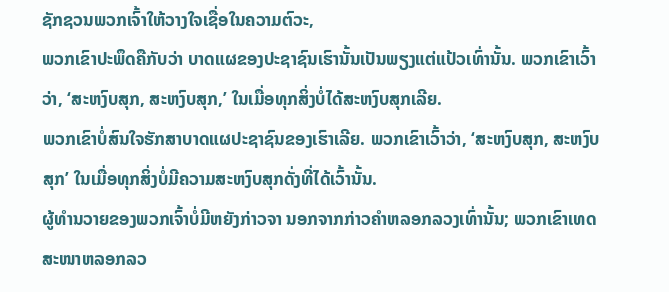ຊັກຊວນພວກເຈົ້າໃຫ້ວາງໃຈເຊື່ອໃນຄວາມຕົວະ,
ພວກເຂົາປະພຶດຄືກັບວ່າ ບາດແຜຂອງປະຊາຊົນເຮົານັ້ນເປັນພຽງແຕ່ແປ້ວເທົ່ານັ້ນ. ພວກເຂົາເວົ້າວ່າ, ‘ສະຫງົບສຸກ, ສະຫງົບສຸກ,’ ໃນເມື່ອທຸກສິ່ງບໍ່ໄດ້ສະຫງົບສຸກເລີຍ.
ພວກເຂົາບໍ່ສົນໃຈຮັກສາບາດແຜປະຊາຊົນຂອງເຮົາເລີຍ. ພວກເຂົາເວົ້າວ່າ, ‘ສະຫງົບສຸກ, ສະຫງົບສຸກ’ ໃນເມື່ອທຸກສິ່ງບໍ່ມີຄວາມສະຫງົບສຸກດັ່ງທີ່ໄດ້ເວົ້ານັ້ນ.
ຜູ້ທຳນວາຍຂອງພວກເຈົ້າບໍ່ມີຫຍັງກ່າວຈາ ນອກຈາກກ່າວຄຳຫລອກລວງເທົ່ານັ້ນ; ພວກເຂົາເທດສະໜາຫລອກລວ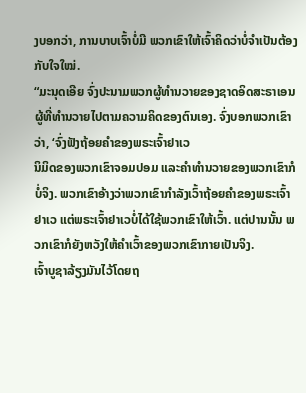ງບອກວ່າ, ການບາບເຈົ້າບໍ່ມີ ພວກເຂົາໃຫ້ເຈົ້າຄິດວ່າບໍ່ຈຳເປັນຕ້ອງກັບໃຈໃໝ່.
“ມະນຸດເອີຍ ຈົ່ງປະນາມພວກຜູ້ທຳນວາຍຂອງຊາດອິດສະຣາເອນ ຜູ້ທີ່ທຳນວາຍໄປຕາມຄວາມຄິດຂອງຕົນເອງ. ຈົ່ງບອກພວກເຂົາວ່າ, ‘ຈົ່ງຟັງຖ້ອຍຄຳຂອງພຣະເຈົ້າຢາເວ
ນິມິດຂອງພວກເຂົາຈອມປອມ ແລະຄຳທຳນວາຍຂອງພວກເຂົາກໍບໍ່ຈິງ. ພວກເຂົາອ້າງວ່າພວກເຂົາກຳລັງເວົ້າຖ້ອຍຄຳຂອງພຣະເຈົ້າຢາເວ ແຕ່ພຣະເຈົ້າຢາເວບໍ່ໄດ້ໃຊ້ພວກເຂົາໃຫ້ເວົ້າ. ແຕ່ປານນັ້ນ ພວກເຂົາກໍຍັງຫວັງໃຫ້ຄຳເວົ້າຂອງພວກເຂົາກາຍເປັນຈິງ.
ເຈົ້າບູຊາລ້ຽງມັນໄວ້ໂດຍຖ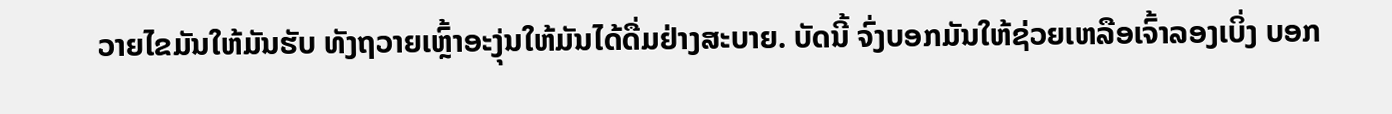ວາຍໄຂມັນໃຫ້ມັນຮັບ ທັງຖວາຍເຫຼົ້າອະງຸ່ນໃຫ້ມັນໄດ້ດື່ມຢ່າງສະບາຍ. ບັດນີ້ ຈົ່ງບອກມັນໃຫ້ຊ່ວຍເຫລືອເຈົ້າລອງເບິ່ງ ບອກ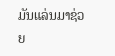ມັນແລ່ນມາຊ່ວຍ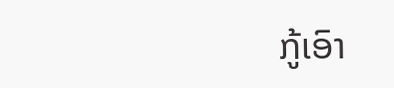ກູ້ເອົາ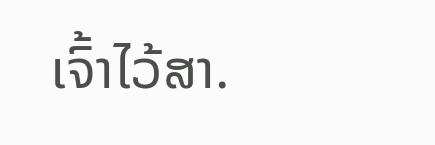ເຈົ້າໄວ້ສາ.